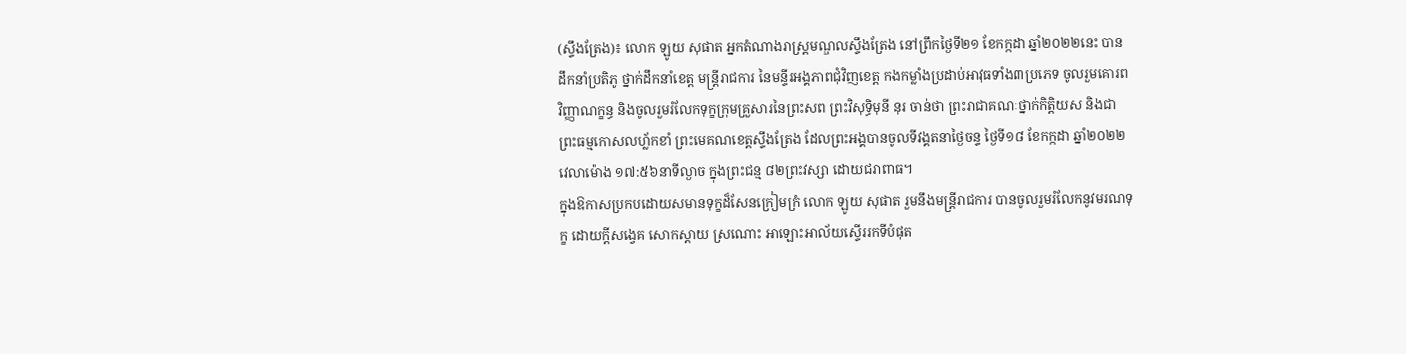(ស្ទឹងត្រែង)៖ លោក ឡូយ សុផាត អ្នកតំណាងរាស្ត្រមណ្ឌលស្ទឹងត្រែង នៅព្រឹកថ្ងៃទី២១ ខែកក្កដា ឆ្នាំ២០២២នេះ បានដឹកនាំប្រតិភូ ថ្នាក់ដឹកនាំខេត្ត មន្រ្តីរាជការ នៃមន្ទីរអង្គភាពជុំវិញខេត្ត កងកម្លាំងប្រដាប់អាវុធទាំង៣ប្រភេទ ចូលរួមគោរពវិញ្ញាណក្ខន្ធ និងចូលរួមរំលែកទុក្ខក្រុមគ្រួសារនៃព្រះសព ព្រះវិសុទ្ធិមុនី នុរ ចាន់ថា ព្រះរាជាគណៈថ្នាក់កិត្តិយស និងជាព្រះធម្មកោសលហ្ល័កខាំ ព្រះមេគណខេត្តស្ទឹងត្រែង ដែលព្រះអង្គបានចូលទីវង្គតនាថ្ងៃចន្ទ ថ្ងៃទី១៨ ខែកក្កដា ឆ្នាំ២០២២ វេលាម៉ោង ១៧:៥៦នាទីល្ងាច ក្នុងព្រះជន្ម ៨២ព្រះវស្សា ដោយជរាពាធ។
ក្នុងឱកាសប្រកបដោយសមានទុក្ខដ៏សែនក្រៀមក្រំ លោក ឡូយ សុផាត រួមនឹងមន្រ្តីរាជការ បានចូលរួមរំលែកនូវមរណទុក្ខ ដោយក្តីសង្វេគ សោកស្ដាយ ស្រណោះ អាឡោះអាល័យស្ទើររកទីបំផុត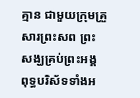គ្មាន ជាមួយក្រុមគ្រួសារព្រះសព ព្រះសង្ឃគ្រប់ព្រះអង្គ ពុទ្ធបរិស័ទទាំងអ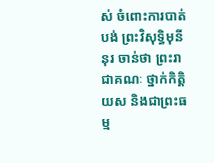ស់ ចំពោះការបាត់បង់ ព្រះវិសុទ្ធិមុនី នុរ ចាន់ថា ព្រះរាជាគណៈ ថ្នាក់កិត្តិយស និងជាព្រះធម្ម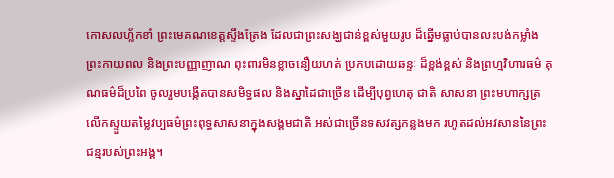កោសលហ្ល័កខាំ ព្រះមេគណខេត្តស្ទឹងត្រែង ដែលជាព្រះសង្ឃជាន់ខ្ពស់មួយរូប ដ៏ឆ្នើមធ្លាប់បានលះបង់កម្លាំងព្រះកាយពល និងព្រះបញ្ញាញាណ ពុះពារមិនខ្លាចនឿយហត់ ប្រកបដោយឆន្ទៈ ដ៏ខ្ពង់ខ្ពស់ និងព្រហ្មវិហារធម៌ គុណធម៌ដ៏ប្រពៃ ចូលរួមបង្កើតបានសមិទ្ធផល និងស្នាដៃជាច្រើន ដើម្បីបុព្វហេតុ ជាតិ សាសនា ព្រះមហាក្សត្រ លើកស្ទួយតម្លៃវប្បធម៌ព្រះពុទ្ធសាសនាក្នុងសង្គមជាតិ អស់ជាច្រើនទសវត្សកន្លងមក រហូតដល់អវសាននៃព្រះជន្មរបស់ព្រះអង្គ។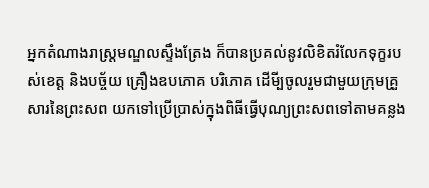អ្នកតំណាងរាស្ត្រមណ្ឌលស្ទឹងត្រែង ក៏បានប្រគល់នូវលិខិតរំលែកទុក្ខរបស់ខេត្ត និងបច្ច័យ គ្រឿងឧបភោគ បរិភោគ ដើមី្បចូលរួមជាមួយក្រុមគ្រួសារនៃព្រះសព យកទៅប្រើប្រាស់ក្នុងពិធីធ្វើបុណ្យព្រះសពទៅតាមគន្លង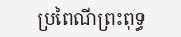ប្រពៃណីព្រះពុទ្ធ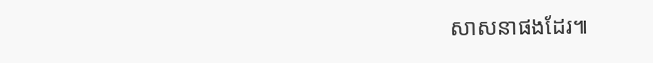សាសនាផងដែរ៕